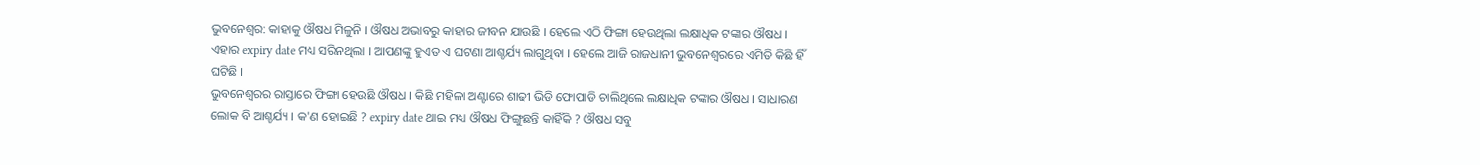ଭୁବନେଶ୍ୱର: କାହାକୁ ଔଷଧ ମିଳୁନି । ଔଷଧ ଅଭାବରୁ କାହାର ଜୀବନ ଯାଉଛି । ହେଲେ ଏଠି ଫିଙ୍ଗା ହେଉଥିଲା ଲକ୍ଷାଧିକ ଟଙ୍କାର ଔଷଧ । ଏହାର expiry date ମଧ୍ୟ ସରିନଥିଲା । ଆପଣଙ୍କୁ ହୁଏତ ଏ ଘଟଣା ଆଶ୍ଚର୍ଯ୍ୟ ଲାଗୁଥିବା । ହେଲେ ଆଜି ରାଜଧାନୀ ଭୁବନେଶ୍ୱରରେ ଏମିତି କିଛି ହିଁ ଘଟିଛି ।
ଭୁବନେଶ୍ୱରର ରାସ୍ତାରେ ଫିଙ୍ଗା ହେଉଛି ଔଷଧ । କିଛି ମହିଳା ଅଣ୍ଟାରେ ଶାଢୀ ଭିଡି ଫୋପାଡି ଚାଲିଥିଲେ ଲକ୍ଷାଧିକ ଟଙ୍କାର ଔଷଧ । ସାଧାରଣ ଲୋକ ବି ଆଶ୍ଚର୍ଯ୍ୟ । କ'ଣ ହୋଇଛି ? expiry date ଥାଇ ମଧ୍ୟ ଔଷଧ ଫିଙ୍ଗୁଛନ୍ତି କାହିଁକି ? ଔଷଧ ସବୁ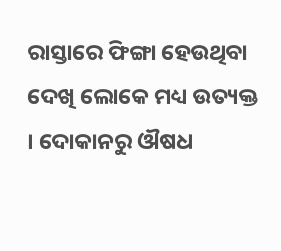ରାସ୍ତାରେ ଫିଙ୍ଗା ହେଉଥିବା ଦେଖି ଲୋକେ ମଧ୍ୟ ଉତ୍ୟକ୍ତ । ଦୋକାନରୁ ଔଷଧ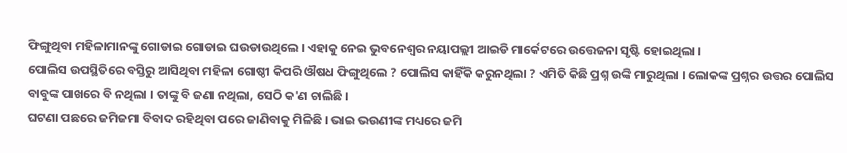ଫିଙ୍ଗୁଥିବା ମହିଳାମାନଙ୍କୁ ଗୋଡାଇ ଗୋଡାଇ ଘଉଡାଉଥିଲେ । ଏହାକୁ ନେଇ ଭୁବନେଶ୍ୱର ନୟାପଲ୍ଲୀ ଆଇଡି ମାର୍କେଟରେ ଉତ୍ତେଜନା ସୃଷ୍ଟି ହୋଇଥିଲା ।
ପୋଲିସ ଉପସ୍ଥିତିରେ ବସ୍ତିରୁ ଆସିଥିବା ମହିଳା ଗୋଷ୍ଠୀ କିପରି ଔଷଧ ଫିଙ୍ଗୁଥିଲେ ? ପୋଲିସ କାହିଁକି କରୁନଥିଲା ? ଏମିତି କିଛି ପ୍ରଶ୍ନ ଉଙ୍କି ମାରୁଥିଲା । ଲୋକଙ୍କ ପ୍ରଶ୍ନର ଉତ୍ତର ପୋଲିସ ବାବୁଙ୍କ ପାଖରେ ବି ନଥିଲା । ତାଙ୍କୁ ବି ଜଣା ନଥିଲା, ସେଠି କ'ଣ ଚାଲିଛି ।
ଘଟଣା ପଛରେ ଜମିଜମା ବିବାଦ ରହିଥିବା ପରେ ଜାଣିବାକୁ ମିଳିଛି । ଭାଇ ଭଉଣୀଙ୍କ ମଧ୍ୟରେ ଜମି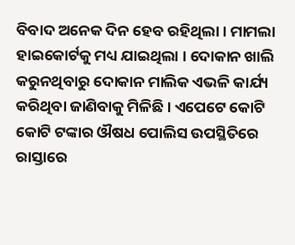ବିବାଦ ଅନେକ ଦିନ ହେବ ରହିଥିଲା । ମାମଲା ହାଇକୋର୍ଟକୁ ମଧ୍ୟ ଯାଇଥିଲା । ଦୋକାନ ଖାଲି କରୁନଥିବାରୁ ଦୋକାନ ମାଲିକ ଏଭଳି କାର୍ଯ୍ୟ କରିଥିବା ଜାଣିବାକୁ ମିଳିଛି । ଏପେଟେ କୋଟି କୋଟି ଟଙ୍କାର ଔଷଧ ପୋଲିସ ଉପସ୍ଥିତିରେ ରାସ୍ତାରେ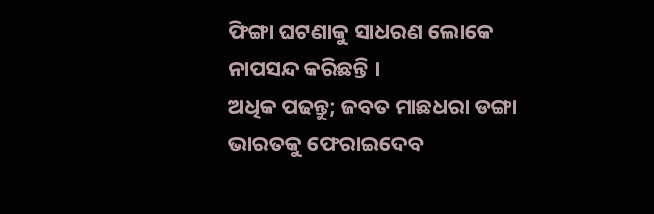ଫିଙ୍ଗା ଘଟଣାକୁ ସାଧରଣ ଲୋକେ ନାପସନ୍ଦ କରିଛନ୍ତି ।
ଅଧିକ ପଢନ୍ତୁ; ଜବତ ମାଛଧରା ଡଙ୍ଗା ଭାରତକୁ ଫେରାଇଦେବ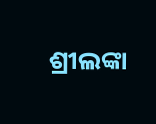ଶ୍ରୀଲଙ୍କା